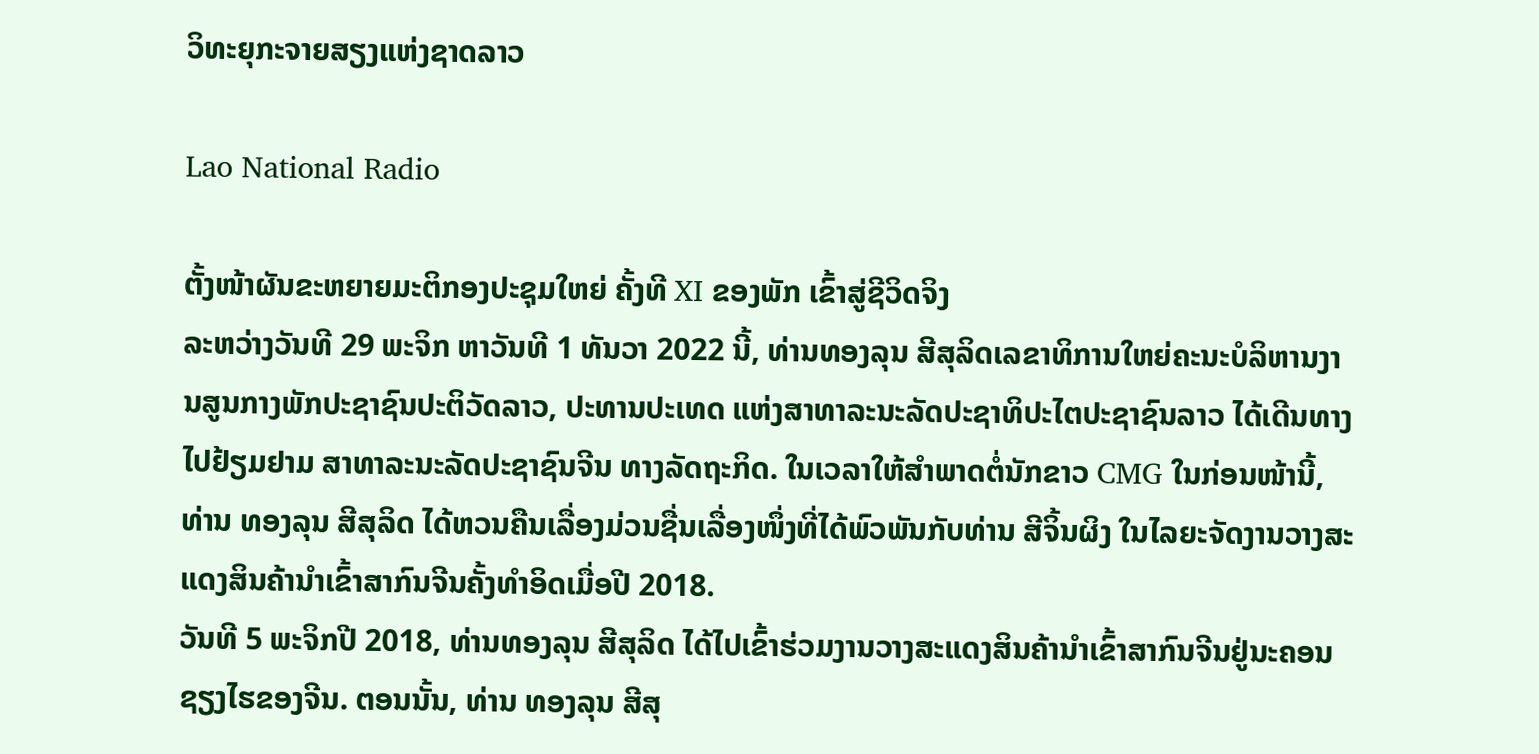ວິທະຍຸກະຈາຍສຽງແຫ່ງຊາດລາວ

Lao National Radio

ຕັ້ງໜ້າຜັນຂະຫຍາຍມະຕິກອງປະຊຸມໃຫຍ່ ຄັ້ງທີ XI ຂອງພັກ ເຂົ້າສູ່ຊີວິດຈິງ
ລະຫວ່າງວັນທີ 29 ພະຈິກ ຫາວັນທີ 1 ທັນວາ 2022 ນີ້, ທ່ານທອງລຸນ ສີສຸລິດເລຂາທິການໃຫຍ່ຄະນະບໍລິຫານງານສູນກາງພັກປະຊາຊົນປະຕິວັດລາວ, ປະທານປະເທດ ແຫ່ງສາທາລະນະລັດປະຊາທິປະໄຕປະຊາຊົນລາວ ໄດ້ເດີນທາງໄປຢ້ຽມຢາມ ສາທາລະນະລັດປະຊາຊົນຈີນ ທາງລັດຖະກິດ. ໃນເວລາໃຫ້ສຳພາດຕໍ່ນັກຂາວ CMG ໃນກ່ອນໜ້ານີ້, ທ່ານ ທອງລຸນ ສີສຸລິດ ໄດ້ຫວນຄືນເລື່ອງມ່ວນຊື່ນເລື່ອງໜຶ່ງທີ່ໄດ້ພົວພັນກັບທ່ານ ສີຈິ້ນຜິງ ໃນໄລຍະຈັດງານວາງສະແດງສິນຄ້ານຳເຂົ້າສາກົນຈີນຄັ້ງທຳອິດເມື່ອປີ 2018.
ວັນທີ 5 ພະຈິກປີ 2018, ທ່ານທອງລຸນ ສີສຸລິດ ໄດ້ໄປເຂົ້າຮ່ວມງານວາງສະແດງສິນຄ້ານຳເຂົ້າສາກົນຈີນຢູ່ນະຄອນຊຽງໄຮຂອງຈີນ. ຕອນນັ້ນ, ທ່ານ ທອງລຸນ ສີສຸ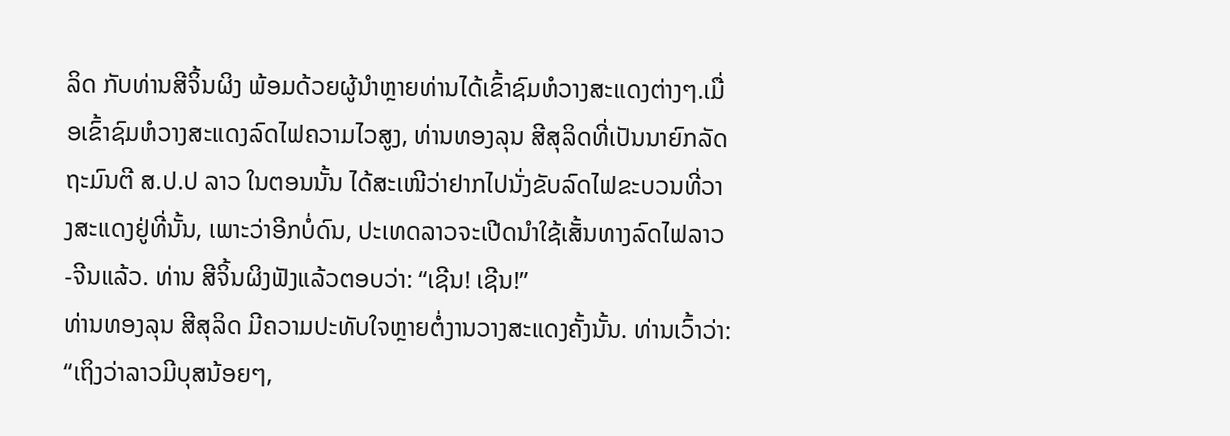ລິດ ກັບທ່ານສີຈິ້ນຜິງ ພ້ອມດ້ວຍຜູ້ນຳຫຼາຍທ່ານໄດ້ເຂົ້າຊົມຫໍວາງສະແດງຕ່າງໆ.ເມື່ອເຂົ້າຊົມຫໍວາງສະແດງລົດໄຟຄວາມໄວສູງ, ທ່ານທອງລຸນ ສີສຸລິດທີ່ເປັນນາຍົກລັດຖະມົນຕີ ສ.ປ.ປ ລາວ ໃນຕອນນັ້ນ ໄດ້ສະເໜີວ່າຢາກໄປນັ່ງຂັບລົດໄຟຂະບວນທີ່ວາງສະແດງຢູ່ທີ່ນັ້ນ, ເພາະວ່າອີກບໍ່ດົນ, ປະເທດລາວຈະເປີດນຳໃຊ້ເສັ້ນທາງລົດໄຟລາວ-ຈີນແລ້ວ. ທ່ານ ສີຈິ້ນຜິງຟັງແລ້ວຕອບວ່າ: “ເຊີນ! ເຊີນ!”
ທ່ານທອງລຸນ ສີສຸລິດ ມີຄວາມປະທັບໃຈຫຼາຍຕໍ່ງານວາງສະແດງຄັ້ງນັ້ນ. ທ່ານເວົ້າວ່າ: “ເຖິງວ່າລາວມີບຸສນ້ອຍໆ,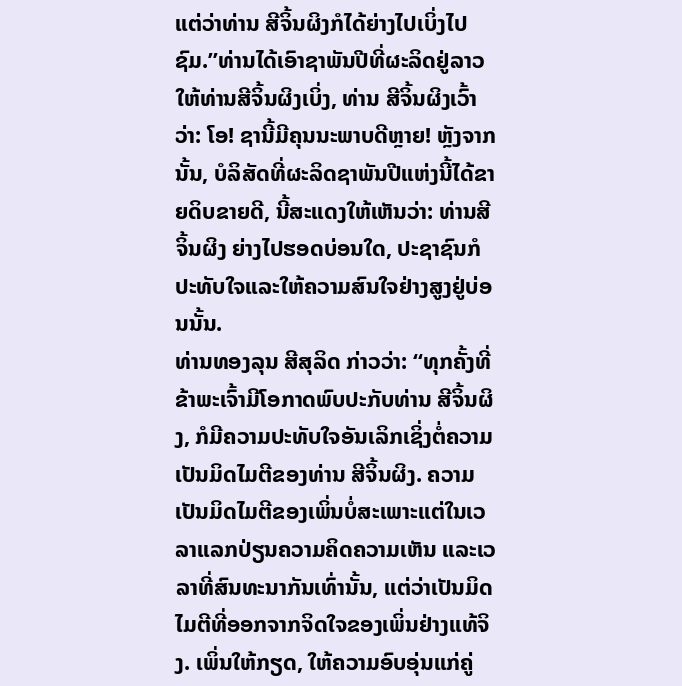ແຕ່ວ່າທ່ານ ສີຈິ້ນຜິງກໍໄດ້ຍ່າງໄປເບິ່ງໄປຊົມ.”ທ່ານໄດ້ເອົາຊາພັນປີທີ່ຜະລິດຢູ່ລາວໃຫ້ທ່ານສີຈິ້ນຜິງເບິ່ງ, ທ່ານ ສີຈິ້ນຜິງເວົ້າວ່າ: ໂອ! ຊານີ້ມີຄຸນນະພາບດີຫຼາຍ! ຫຼັງຈາກນັ້ນ, ບໍລິສັດທີ່ຜະລິດຊາພັນປີແຫ່ງນີ້ໄດ້ຂາຍດິບຂາຍດີ, ນີ້ສະແດງໃຫ້ເຫັນວ່າ: ທ່ານສີຈິ້ນຜິງ ຍ່າງໄປຮອດບ່ອນໃດ, ປະຊາຊົນກໍປະທັບໃຈແລະໃຫ້ຄວາມສົນໃຈຢ່າງສູງຢູ່ບ່ອນນັ້ນ.
ທ່ານທອງລຸນ ສີສຸລິດ ກ່າວວ່າ: “ທຸກຄັ້ງທີ່ຂ້າພະເຈົ້າມີໂອກາດພົບປະກັບທ່ານ ສີຈິ້ນຜິງ, ກໍມີຄວາມປະທັບໃຈອັນເລິກເຊິ່ງຕໍ່ຄວາມເປັນມິດໄມຕີຂອງທ່ານ ສີຈິ້ນຜິງ. ຄວາມເປັນມິດໄມຕີຂອງເພິ່ນບໍ່ສະເພາະແຕ່ໃນເວລາແລກປ່ຽນຄວາມຄິດຄວາມເຫັນ ແລະເວລາທີ່ສົນທະນາກັນເທົ່ານັ້ນ, ແຕ່ວ່າເປັນມິດໄມຕີທີ່ອອກຈາກຈິດໃຈຂອງເພິ່ນຢ່າງແທ້ຈິງ. ເພິ່ນໃຫ້ກຽດ, ໃຫ້ຄວາມອົບອຸ່ນແກ່ຄູ່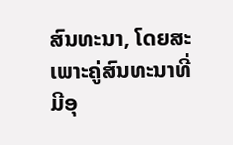ສົນທະນາ, ໂດຍສະເພາະຄູ່ສົນທະນາທີ່ມີອຸ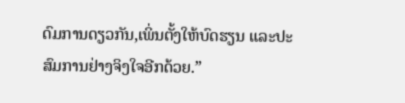ດົມການດຽວກັນ,ເພິ່ນຕັ້ງໃຫ້ບົດຮຽນ ແລະປະສົມການຢ່າງຈິງໃຈອີກດ້ວຍ.”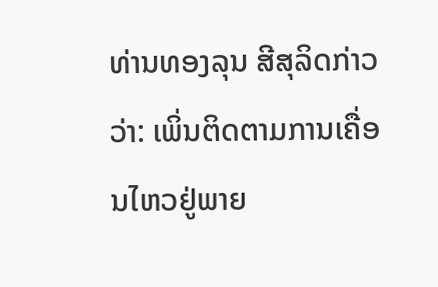ທ່ານທອງລຸນ ສີສຸລິດກ່າວວ່າ: ເພິ່ນຕິດຕາມການເຄື່ອນໄຫວຢູ່ພາຍ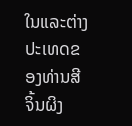ໃນແລະຕ່າງປະເທດຂອງທ່ານສີຈິ້ນຜິງ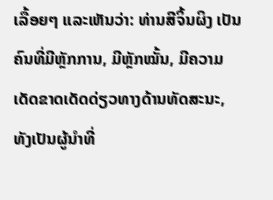ເລື້ອຍໆ ແລະເຫັນວ່າ: ທ່ານສີຈິ້ນຜິງ ເປັນຄົນທີ່ມີຫຼັກການ, ມີຫຼັກໝັ້ນ, ມີຄວາມເດັດຂາດເດັດດ່ຽວທາງດ້ານທັດສະນະ, ທັງເປັນຜູ້ນຳທີ່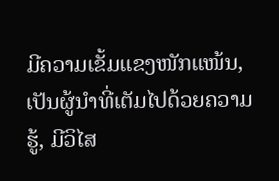ມີຄວາມເຂັ້ມແຂງໜັກແໜ້ນ, ເປັນຜູ້ນຳທີ່ເຕັມໄປດ້ວຍຄວາມຮູ້, ມີວິໄສ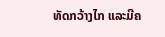ທັດກວ້າງໄກ ແລະມີຄ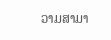ວາມສາມາ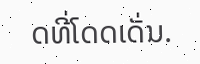ດທີ່ໂດດເດັ່ນ.